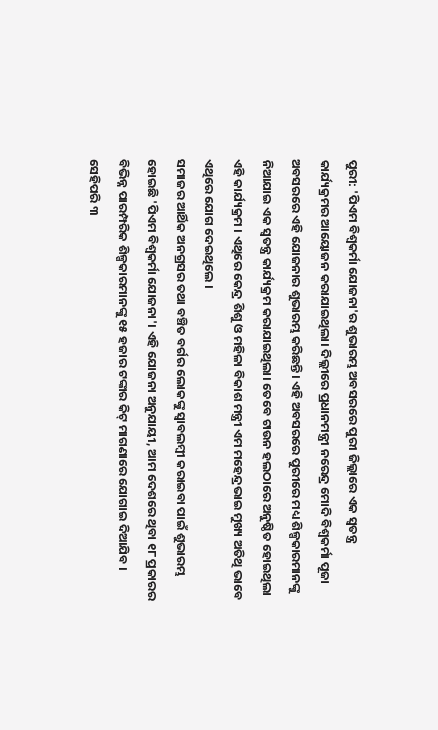ପୁରୀ: 'ପିଏମ ବିଶ୍ଵକର୍ମା ଯୋଜନା'ର ଶୁଭାରମ୍ଭ ଅବସରରେ ପୁରୀ ଜିଲ୍ଲାରେ ଏକ ସ୍ବତନ୍ତ୍ର କାର୍ଯ୍ୟକ୍ରମର ଆୟୋଜନ କରାଯାଇଥିଲା। ଦିଲ୍ଲୀରେ ପ୍ରଧାନମନ୍ତ୍ରୀ ନରେନ୍ଦ୍ର ମୋଦି ବିଶ୍ଵକର୍ମା ପୂଜା ଅବସରରେ ଏହି ଯୋଜନାର ଶୁଭାରମ୍ଭ କରିଛନ୍ତି। ଏହି ଅବସରରେ ପୁରୀରେ ମଧ୍ୟ ଶିଳ୍ପକାରମାନଙ୍କୁ ନିଆଯାଇ ଏକ ସ୍ବତନ୍ତ୍ର କାର୍ଯ୍ୟକ୍ରମ କରାଯାଇଥିଲା। ତେବେ ଟାଉନ ହଲଠାରେ ଅନୁଷ୍ଠିତ ହୋଇଥିଲା ଏହି କାର୍ଯ୍ୟକ୍ରମ । ଏଥିରେ କେନ୍ଦ୍ର ଶିଶୁ ଓ ମହିଳା ବିକାଶ ମନ୍ତ୍ରୀ ଏମ ମହେନ୍ଦ୍ରଭାଇ ମୁଖ୍ୟ ଅତିଥି ଭାବେ ଏଥିରେ ଯୋଗ ଦେଇଥିଲେ ।
ସମାଜର ଆର୍ଥିକ ଅନଗ୍ରସର ତଥା ବଞ୍ଚିତ ବର୍ଗର ଲୋକଙ୍କୁ ସ୍ବାବଲମ୍ବୀ କରାଇବା ପାଇଁ ଶୁଭାରମ୍ଭ ହୋଇଛି 'ପିଏମ ବିଶ୍ଵକର୍ମା ଯୋଜନା'। ଏହି ଯୋଜନା ଅନୁଯାୟୀ, ଆମ ଦେଶରେ ଥିବା ୧୮ ପ୍ରକାରର ବିଭିନ୍ନ ପାରମ୍ପରିକ ଶିଳ୍ପକାରମାନଙ୍କୁ ୧୫ ହଜାର ଟଙ୍କାର କିଟ୍ ମାଗଣାରେ ଯୋଗାଇ ଦିଆଯିବ । ସେହିପରି ୩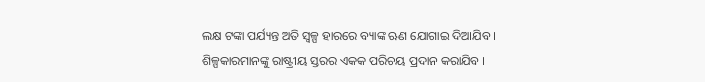ଲକ୍ଷ ଟଙ୍କା ପର୍ଯ୍ୟନ୍ତ ଅତି ସ୍ବଳ୍ପ ହାରରେ ବ୍ୟାଙ୍କ ଋଣ ଯୋଗାଇ ଦିଆଯିବ । ଶିଳ୍ପକାରମାନଙ୍କୁ ରାଷ୍ଟ୍ରୀୟ ସ୍ତରର ଏକକ ପରିଚୟ ପ୍ରଦାନ କରାଯିବ ।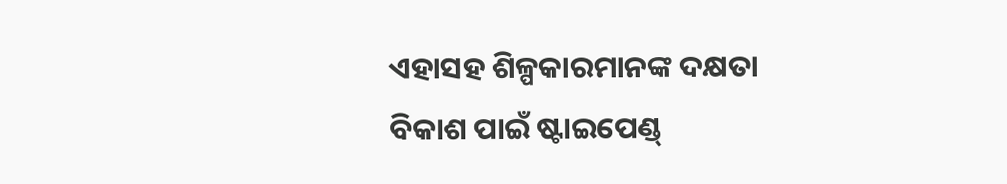ଏହାସହ ଶିଳ୍ପକାରମାନଙ୍କ ଦକ୍ଷତା ବିକାଶ ପାଇଁ ଷ୍ଟାଇପେଣ୍ଡ୍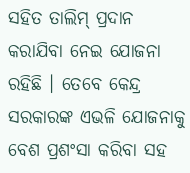ସହିତ ତାଲିମ୍ ପ୍ରଦାନ କରାଯିବା ନେଇ ଯୋଜନା ରହିଛି । ତେବେ କେନ୍ଦ୍ର ସରକାରଙ୍କ ଏଭଳି ଯୋଜନାକୁ ବେଶ ପ୍ରଶଂସା କରିବା ସହ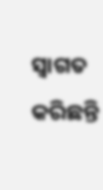ସ୍ବାଗତ କରିଛନ୍ତି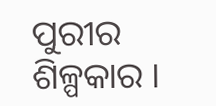ପୁରୀର ଶିଳ୍ପକାର ।